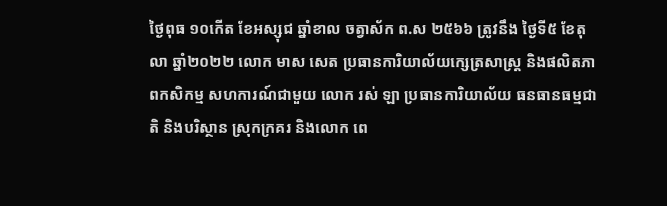ថ្ងៃពុធ ១០កើត ខែអស្សុជ ឆ្នាំខាល ចត្វាស័ក ព.ស ២៥៦៦ ត្រូវនឹង ថ្ងៃទី៥ ខែតុលា ឆ្នាំ២០២២ លោក មាស សេត ប្រធានការិយាល័យក្សេត្រសាស្ត្រ និងផលិតភាពកសិកម្ម សហការណ៍ជាមួយ លោក រស់ ឡា ប្រធានការិយាល័យ ធនធានធម្មជាតិ និងបរិស្ថាន ស្រុកក្រគរ និងលោក ពេ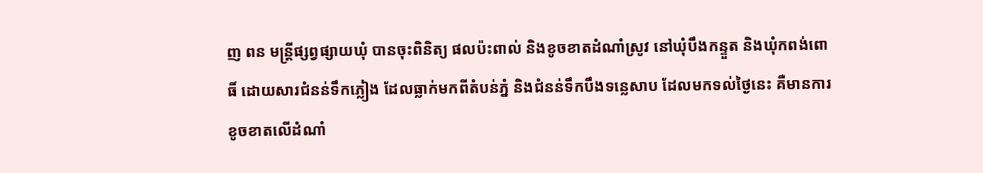ញ ពន មន្រ្តីផ្សព្វផ្សាយឃុំ បានចុះពិនិត្យ ផលប៉ះពាល់ និងខូចខាតដំណាំស្រូវ នៅឃុំបឹងកន្ទួត និងឃុំកពង់ពោធិ៍ ដោយសារជំនន់ទឹកភ្លៀង ដែលធ្លាក់មកពីតំបន់ភ្នំ និងជំនន់ទឹកបឹងទន្លេសាប ដែលមកទល់ថ្ងៃនេះ គឺមានការខូចខាតលើដំណាំ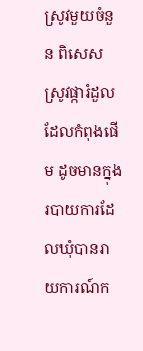ស្រូវមួយចំនួន ពិសេសស្រូវផ្ការំដួលដែលកំពុងផើម ដូចមានក្នុងរបាយការដែលឃុំបានរាយការណ៍ក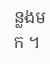ន្លងមក ។